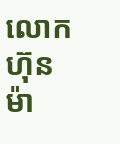លោក ហ៊ុន ម៉ា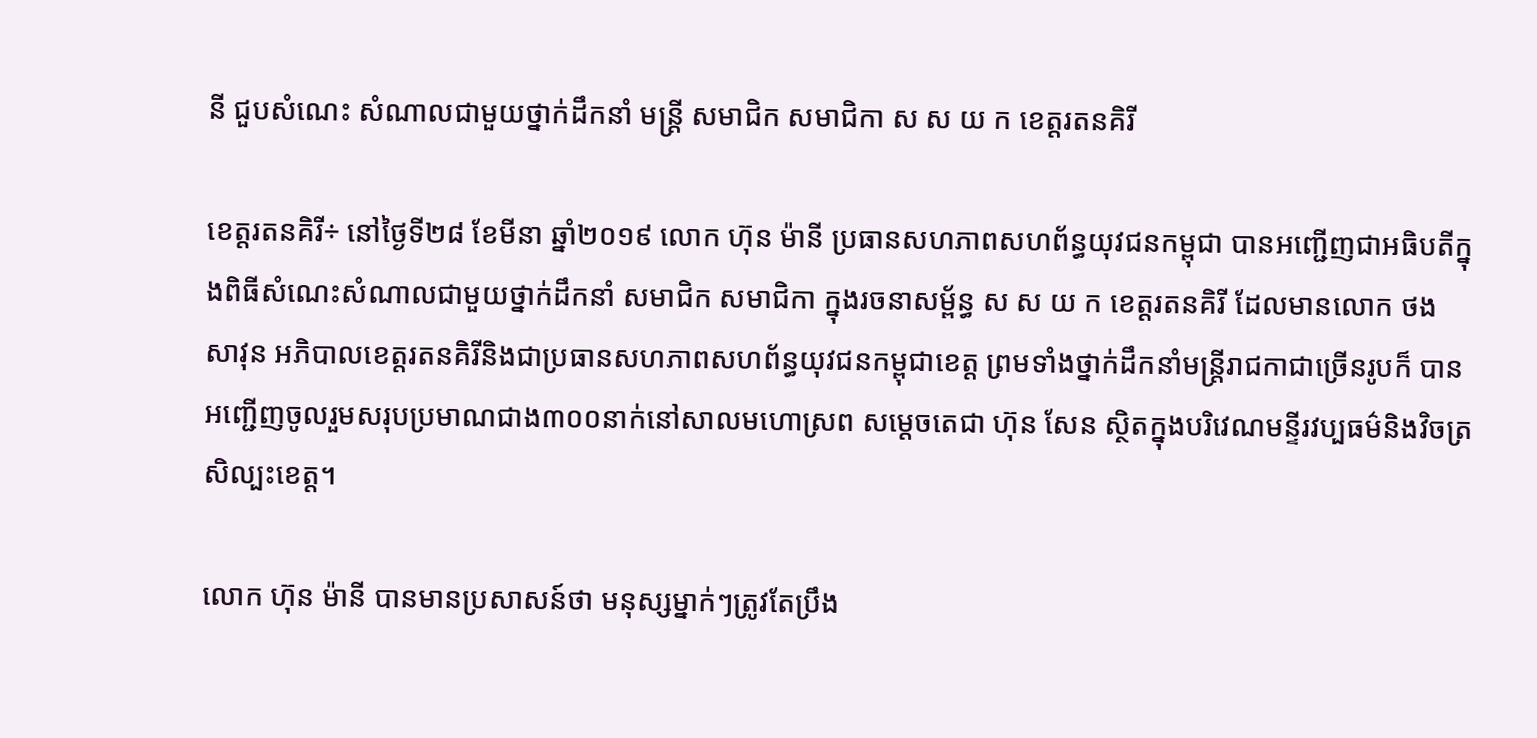នី ជួបសំណេះ សំណាលជាមួយថ្នាក់ដឹកនាំ មន្ត្រី សមាជិក សមាជិកា ស ស យ ក ខេត្តរតនគិរី

ខេត្តរតនគិរី÷ នៅថ្ងៃទី២៨ ខែមីនា ឆ្នាំ២០១៩ លោក ហ៊ុន ម៉ានី ប្រធានសហភាពសហព័ន្ធយុវជនកម្ពុជា បានអញ្ជើញជាអធិបតីក្នុងពិធីសំណេះសំណាលជាមួយថ្នាក់ដឹកនាំ សមាជិក សមាជិកា ក្នុងរចនាសម្ព័ន្ធ ស ស យ ក ខេត្តរតនគិរី ដែលមានលោក ថង សាវុន អភិបាលខេត្តរតនគិរីនិងជាប្រធានសហភាពសហព័ន្ធយុវជនកម្ពុជាខេត្ត ព្រមទាំងថ្នាក់ដឹកនាំមន្ត្រីរាជកាជាច្រើនរូបក៏ បានអញ្ជើញចូលរួមសរុបប្រមាណជាង៣០០នាក់នៅសាលមហោស្រព សម្តេចតេជា ហ៊ុន សែន ស្ថិតក្នុងបរិវេណមន្ទីរវប្បធម៌និងវិចត្រសិល្បះខេត្ត។

លោក ហ៊ុន ម៉ានី បានមានប្រសាសន៍ថា មនុស្សម្នាក់ៗត្រូវតែប្រឹង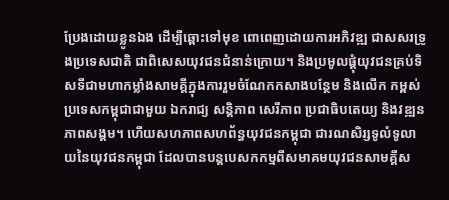ប្រែងដោយខ្លូនឯង ដើម្បីឆ្ពោះទៅមុខ ពោពេញដោយការអភិវឌ្ឍ ជាសសរទ្រូងប្រទេសជាតិ ជាពិសេសយុវជនជំនាន់ក្រោយ។ និងប្រមូលផ្តុំយុវជនគ្រប់ទិសទីជាមហាកម្លាំងសាមគ្គីក្នុងការរួមចំណែកកសាងបន្ថែម និងលើក កម្ពស់ប្រទេសកម្ពុជាជាមួយ ឯករាជ្យ សន្តិភាព សេរីភាព ប្រជាធិបតេយ្យ និងវឌ្ឍនភាពសង្គម។ ហើយសហភាពសហព័ន្ធយុវជនកម្ពុជា ជារណសិរ្សទូលំទូលាយនៃយុវជនកម្ពុជា ដែលបានបន្តបេសកកម្មពីសមាគមយុវជនសាមគ្គីស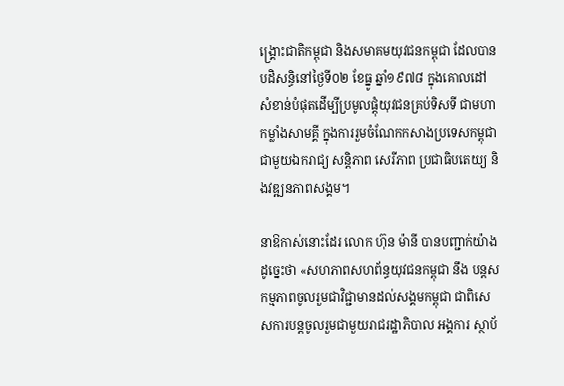ង្គ្រោះជាតិកម្ពុជា និងសមាគមយុវជនកម្ពុជា ដែលបានបដិសន្ធិនៅថ្ងៃទី០២ ខែធ្នូ ឆ្នាំ១៩៧៨ ក្នុងគោលដៅសំខាន់បំផុតដើម្បីប្រមូលផ្តុំយុវជនគ្រប់ទិសទី ជាមហាកម្លាំងសាមគ្គី ក្នុងការរួមចំណែកកសាងប្រទេសកម្ពុជា ជាមួយឯករាជ្យ សន្តិភាព សេរីភាព ប្រជាធិបតេយ្យ និងវឌ្ឍនភាពសង្គម។

នាឱកាស់នោះដែរ លោក ហ៊ុន ម៉ានី បានបញ្ជាក់យ៉ាងដូច្នេះថា «សហភាពសហព័ន្ធយុវជនកម្ពុជា នឹង បន្ដសកម្មភាពចូលរួមជាវិជ្ជាមានដល់សង្គមកម្ពុជា ជាពិសេសការបន្ដចូលរួមជាមួយរាជរដ្ឋាភិបាល អង្គការ ស្ថាប័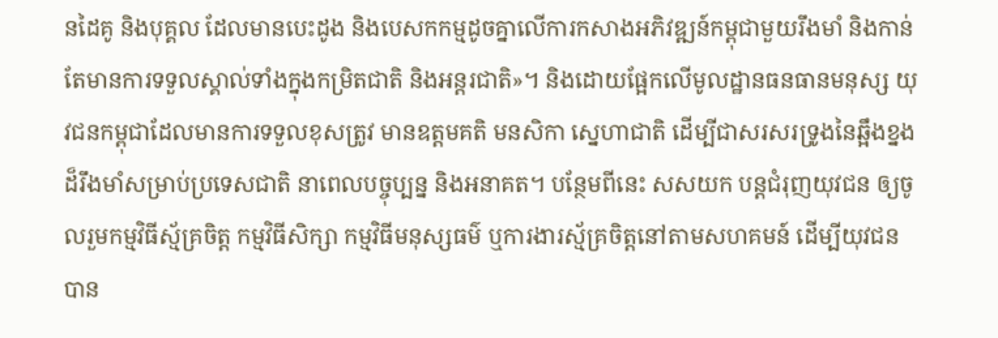នដៃគូ និងបុគ្គល ដែលមានបេះដូង និងបេសកកម្មដូចគ្នាលើការកសាងអភិវឌ្ឍន៍កម្ពុជាមួយរឹងមាំ និងកាន់តែមានការទទួលស្គាល់ទាំងក្នុងកម្រិតជាតិ និងអន្ដរជាតិ»។ និងដោយផ្អែកលើមូលដ្ឋានធនធានមនុស្ស យុវជនកម្ពុជាដែលមានការទទួលខុសត្រូវ មានឧត្តមគតិ មនសិកា ស្នេហាជាតិ ដើម្បីជាសរសរទ្រូងនៃឆ្អឹងខ្នងដ៏រឹងមាំសម្រាប់ប្រទេសជាតិ នាពេលបច្ចុប្បន្ន និងអនាគត។ បន្ថែមពីនេះ សសយក បន្ដជំរុញយុវជន ឲ្យចូលរួមកម្មវិធីស្ម័គ្រចិត្ត កម្មវិធីសិក្សា កម្មវិធីមនុស្សធម៌ ឬការងារស្ម័គ្រចិត្តនៅតាមសហគមន៍ ដើម្បីយុវជនបាន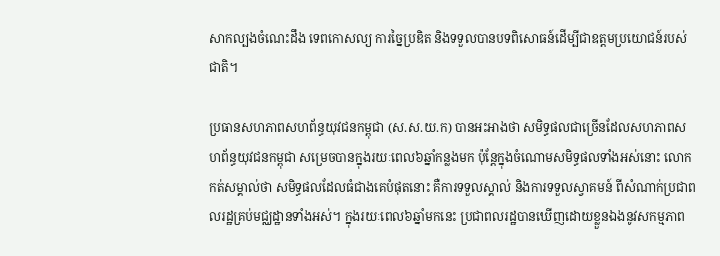សាកល្បងចំណេះដឹង ទេពកោសល្យ ការច្នៃប្រឌិត និងទទួលបានបទពិសោធន៍ដើម្បីជាឧត្តមប្រយោជន៍របស់ជាតិ។

ប្រធានសហភាពសហព័ន្ធយុវជនកម្ពុជា (ស.ស.យ.ក) បានអះអាងថា សមិទ្ធផលជាច្រើនដែលសហភាពសហព័ន្ធយុវជនកម្ពុជា សម្រេចបានក្នុងរយៈពេល៦ឆ្នាំកន្លងមក ប៉ុន្ដែក្នុងចំណោមសមិទ្ធផលទាំងអស់នោះ លោកកត់សម្គាល់ថា សមិទ្ធផលដែលធំជាងគេបំផុតនោះ គឺការទទួលស្គាល់ និងការទទួលស្វាគមន៍ ពីសំណាក់ប្រជាពលរដ្ឋគ្រប់មជ្ឈដ្ឋានទាំងអស់។ ក្នុងរយៈពេល៦ឆ្នាំមកនេះ ប្រជាពលរដ្ឋបានឃើញដោយខ្លួនឯងនូវសកម្មភាព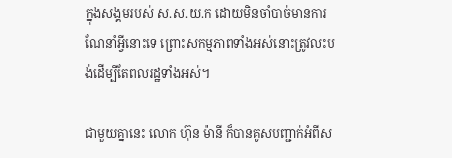ក្នុងសង្គមរបស់ ស.ស.យ.ក ដោយមិនចាំបាច់មានការណែនាំអ្វីនោះទេ ព្រោះសកម្មភាពទាំងអស់នោះត្រូវលះបង់ដើម្បីតែពលរដ្ឋទាំងអស់។

ជាមួយគ្នានេះ លោក ហ៊ុន ម៉ានី ក៏បានគូសបញ្ជាក់អំពីស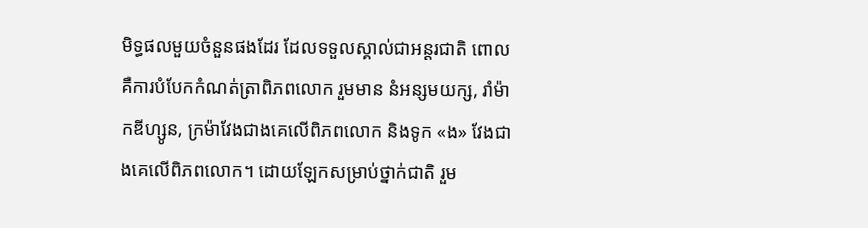មិទ្ធផលមួយចំនួនផងដែរ ដែលទទួលស្គាល់ជាអន្ដរជាតិ ពោលគឺការបំបែកកំណត់ត្រាពិភពលោក រួមមាន នំអន្សមយក្ស, រាំម៉ាកឌីហ្សូន, ក្រម៉ាវែងជាងគេលើពិភពលោក និងទូក «ង» វែងជាងគេលើពិភពលោក។ ដោយឡែកសម្រាប់ថ្នាក់ជាតិ រួម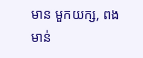មាន មួកយក្ស, ពងមាន់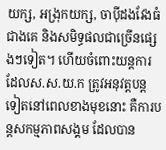យក្ស, អង្រុកយក្ស, ចាប៉ីដងវែងធំជាងគេ និងសមិទ្ធផលជាច្រើនផ្សេងៗទៀត។ ហើយចំពោះយន្ដការដែលស.ស.យ.ក ត្រូវអនុវត្តបន្ដទៀតនៅពេលខាងមុខនោះ គឺការបន្ដសកម្មភាពសង្គម ដែលបាន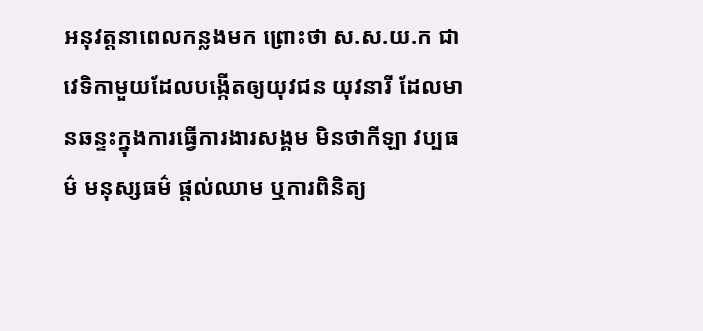អនុវត្តនាពេលកន្លងមក ព្រោះថា ស.ស.យ.ក ជាវេទិកាមួយដែលបង្កើតឲ្យយុវជន យុវនារី ដែលមានឆន្ទះក្នុងការធ្វើការងារសង្គម មិនថាកីឡា វប្បធម៌ មនុស្សធម៌ ផ្ដល់ឈាម ឬការពិនិត្យ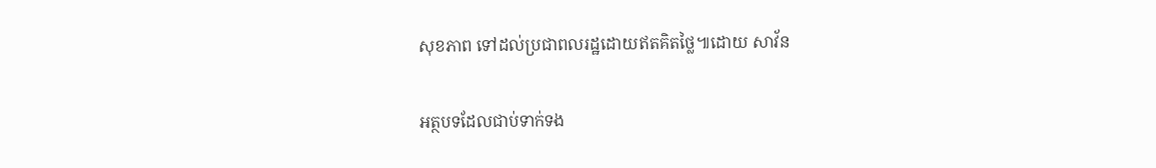សុខភាព ទៅដល់ប្រជាពលរដ្ឋដោយឥតគិតថ្លៃ៕ដោយ សាវ័ន

អត្ថបទដែលជាប់ទាក់ទង